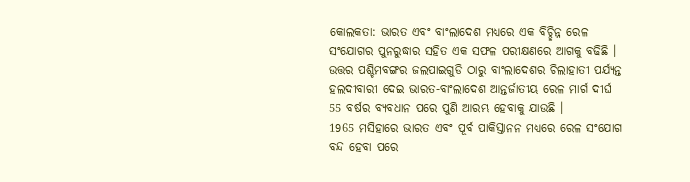କୋଲକତା: ଭାରତ ଏବଂ ବାଂଲାଦେଶ ମଧ୍ୟରେ ଏକ ବିଚ୍ଛିନ୍ନ ରେଳ ସଂଯୋଗର ପୁନରୁଦ୍ଧାର ସହିତ ଏକ ସଫଳ ପରୀକ୍ଷଣରେ ଆଗକୁ ବଢିଛି । ଉତ୍ତର ପଶ୍ଚିମବଙ୍ଗର ଜଲପାଇଗୁଡି ଠାରୁ ବାଂଲାଦେଶର ଚିଲାହାତୀ ପର୍ଯ୍ୟନ୍ତ ହଲଦୀବାରୀ ଦେଇ ଭାରତ-ବାଂଲାଦେଶ ଆନ୍ତର୍ଜାତୀୟ ରେଳ ମାର୍ଗ ଦୀର୍ଘ 55 ବର୍ଷର ବ୍ୟବଧାନ ପରେ ପୁଣି ଆରମ୍ଭ ହେବାକୁ ଯାଉଛି ।
1965 ମସିହାରେ ଭାରତ ଏବଂ ପୂର୍ବ ପାକିସ୍ତାନନ ମଧ୍ୟରେ ରେଳ ସଂଯୋଗ ବନ୍ଦ ହେବା ପରେ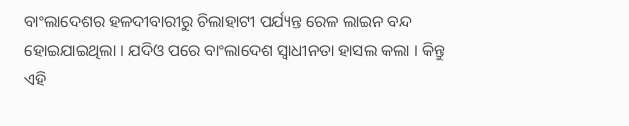ବାଂଲାଦେଶର ହଳଦୀବାରୀରୁ ଚିଲାହାଟୀ ପର୍ଯ୍ୟନ୍ତ ରେଳ ଲାଇନ ବନ୍ଦ ହୋଇଯାଇଥିଲା । ଯଦିଓ ପରେ ବାଂଲାଦେଶ ସ୍ବାଧୀନତା ହାସଲ କଲା । କିନ୍ତୁ ଏହି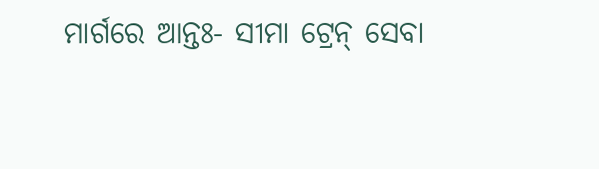ମାର୍ଗରେ ଆନ୍ତଃ- ସୀମା ଟ୍ରେନ୍ ସେବା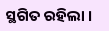ସ୍ଥଗିତ ରହିଲା ।